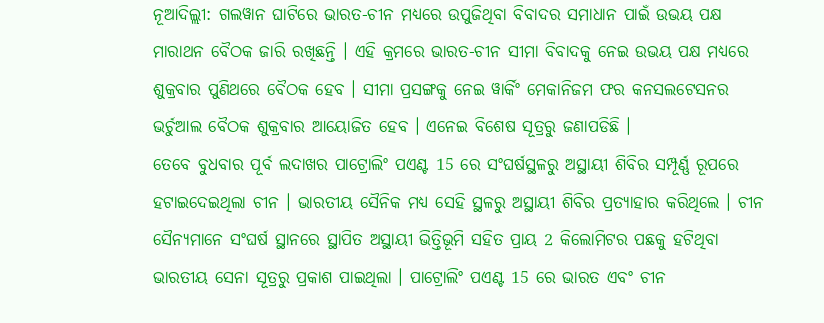ନୂଆଦିଲ୍ଲୀ: ଗଲୱାନ ଘାଟିରେ ଭାରତ-ଚୀନ ମଧ୍ୟରେ ଉପୁଜିଥିବା ବିବାଦର ସମାଧାନ ପାଇଁ ଉଭୟ ପକ୍ଷ ମାରାଥନ ବୈଠକ ଜାରି ରଖିଛନ୍ତି । ଏହି କ୍ରମରେ ଭାରତ-ଚୀନ ସୀମା ବିବାଦକୁ ନେଇ ଉଭୟ ପକ୍ଷ ମଧ୍ୟରେ ଶୁକ୍ରବାର ପୁଣିଥରେ ବୈଠକ ହେବ । ସୀମା ପ୍ରସଙ୍ଗକୁ ନେଇ ୱାର୍କିଂ ମେକାନିଜମ ଫର କନସଲଟେସନର ଭର୍ଚୁଆଲ ବୈଠକ ଶୁକ୍ରବାର ଆୟୋଜିତ ହେବ । ଏନେଇ ବିଶେଷ ସୂତ୍ରରୁ ଜଣାପଡିଛି ।
ତେବେ ବୁଧବାର ପୂର୍ବ ଲଦାଖର ପାଟ୍ରୋଲିଂ ପଏଣ୍ଟ 15 ରେ ସଂଘର୍ଷସ୍ଥଳରୁ ଅସ୍ଥାୟୀ ଶିବିର ସମ୍ପୂର୍ଣ୍ଣ ରୂପରେ ହଟାଇଦେଇଥିଲା ଚୀନ । ଭାରତୀୟ ସୈନିକ ମଧ୍ୟ ସେହି ସ୍ଥଳରୁ ଅସ୍ଥାୟୀ ଶିବିର ପ୍ରତ୍ୟାହାର କରିଥିଲେ । ଚୀନ ସୈନ୍ୟମାନେ ସଂଘର୍ଷ ସ୍ଥାନରେ ସ୍ଥାପିତ ଅସ୍ଥାୟୀ ଭିତ୍ତିଭୂମି ସହିତ ପ୍ରାୟ 2 କିଲୋମିଟର ପଛକୁ ହଟିଥିବା ଭାରତୀୟ ସେନା ସୂତ୍ରରୁ ପ୍ରକାଶ ପାଇଥିଲା । ପାଟ୍ରୋଲିଂ ପଏଣ୍ଟ 15 ରେ ଭାରତ ଏବଂ ଚୀନ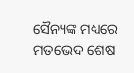ସୈନ୍ୟଙ୍କ ମଧ୍ୟରେ ମତଭେଦ ଶେଷ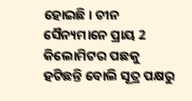ହୋଇଛି। ଚୀନ ସୈନ୍ୟମାନେ ପ୍ରାୟ 2 କିଲୋମିଟର ପଛକୁ ହଟିଛନ୍ତି ବୋଲି ସୂତ୍ର ପକ୍ଷରୁ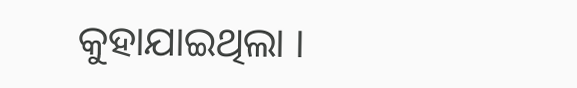କୁହାଯାଇଥିଲା ।